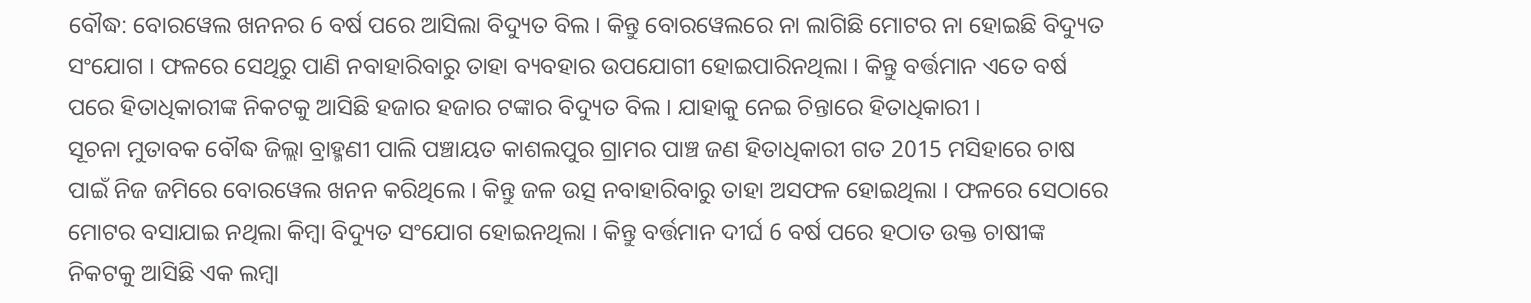ବୌଦ୍ଧ: ବୋରୱେଲ ଖନନର 6 ବର୍ଷ ପରେ ଆସିଲା ବିଦ୍ୟୁତ ବିଲ । କିନ୍ତୁ ବୋରୱେଲରେ ନା ଲାଗିଛି ମୋଟର ନା ହୋଇଛି ବିଦ୍ୟୁତ ସଂଯୋଗ । ଫଳରେ ସେଥିରୁ ପାଣି ନବାହାରିବାରୁ ତାହା ବ୍ୟବହାର ଉପଯୋଗୀ ହୋଇପାରିନଥିଲା । କିନ୍ତୁ ବର୍ତ୍ତମାନ ଏତେ ବର୍ଷ ପରେ ହିତାଧିକାରୀଙ୍କ ନିକଟକୁ ଆସିଛି ହଜାର ହଜାର ଟଙ୍କାର ବିଦ୍ୟୁତ ବିଲ । ଯାହାକୁ ନେଇ ଚିନ୍ତାରେ ହିତାଧିକାରୀ ।
ସୂଚନା ମୁତାବକ ବୌଦ୍ଧ ଜିଲ୍ଲା ବ୍ରାହ୍ମଣୀ ପାଲି ପଞ୍ଚାୟତ କାଶଲପୁର ଗ୍ରାମର ପାଞ୍ଚ ଜଣ ହିତାଧିକାରୀ ଗତ 2015 ମସିହାରେ ଚାଷ ପାଇଁ ନିଜ ଜମିରେ ବୋରୱେଲ ଖନନ କରିଥିଲେ । କିନ୍ତୁ ଜଳ ଉତ୍ସ ନବାହାରିବାରୁ ତାହା ଅସଫଳ ହୋଇଥିଲା । ଫଳରେ ସେଠାରେ ମୋଟର ବସାଯାଇ ନଥିଲା କିମ୍ବା ବିଦ୍ୟୁତ ସଂଯୋଗ ହୋଇନଥିଲା । କିନ୍ତୁ ବର୍ତ୍ତମାନ ଦୀର୍ଘ 6 ବର୍ଷ ପରେ ହଠାତ ଉକ୍ତ ଚାଷୀଙ୍କ ନିକଟକୁ ଆସିଛି ଏକ ଲମ୍ବା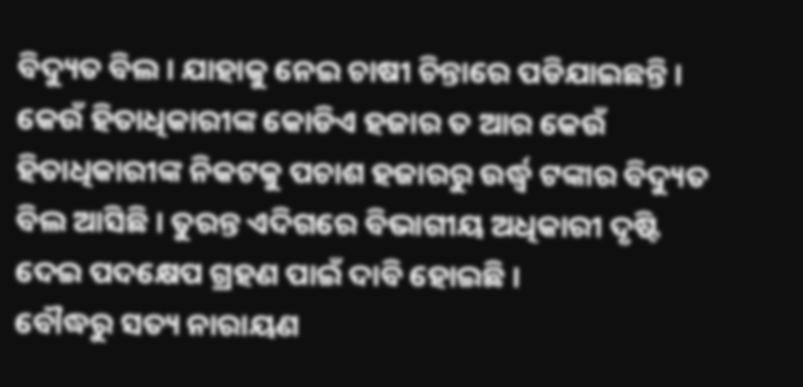ବିଦ୍ୟୁତ ବିଲ । ଯାହାକୁ ନେଇ ଚାଷୀ ଚିନ୍ତାରେ ପଡିଯାଇଛନ୍ତି ।
କେଉଁ ହିତାଧିକାରୀଙ୍କ କୋଡିଏ ହଜାର ତ ଆର କେଉଁ ହିତାଧିକାରୀଙ୍କ ନିକଟକୁ ପଚାଶ ହଜାରରୁ ଉର୍ଦ୍ଧ୍ବ ଟଙ୍କାର ବିଦ୍ୟୁତ ବିଲ ଆସିଛି । ତୁରନ୍ତ ଏଦିଗରେ ବିଭାଗୀୟ ଅଧିକାରୀ ଦୃଷ୍ଟି ଦେଇ ପଦକ୍ଷେପ ଗ୍ରହଣ ପାଇଁ ଦାବି ହୋଇଛି ।
ବୌଦ୍ଧରୁ ସତ୍ୟ ନାରାୟଣ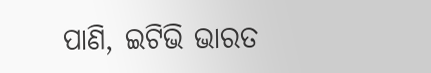ପାଣି, ଇଟିଭି ଭାରତ